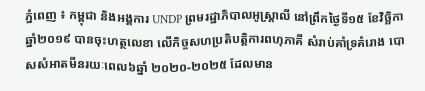ភ្នំពេញ ៖ កម្ពុជា និងអង្គការ UNDP ព្រមរដ្ឋាភិបាលអូស្ដ្រាលី នៅព្រឹកថ្ងៃទី១៥ ខែវិច្ឆិកា ឆ្នាំ២០១៩ បានចុះហត្ថលេខា លើកិច្ចសហប្រតិបត្តិការពហុភាគី សំរាប់គាំទ្រគំរោង បោសសំអាតមីនរយៈពេល៦ឆ្នាំ ២០២០-២០២៥ ដែលមាន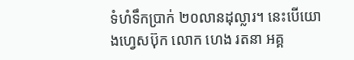ទំហំទឹកប្រាក់ ២០លានដុល្លារ។ នេះបើយោងហ្វេសប៊ុក លោក ហេង រតនា អគ្គ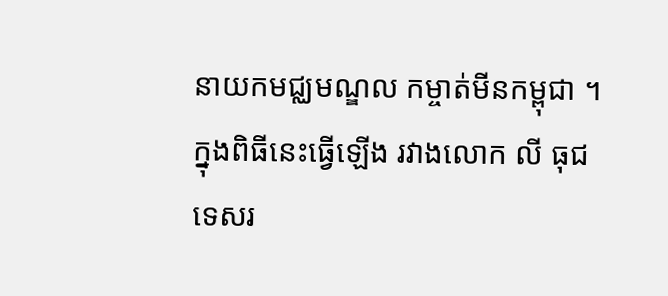នាយកមជ្ឈមណ្ឌល កម្ចាត់មីនកម្ពុជា ។
ក្នុងពិធីនេះធ្វើឡើង រវាងលោក លី ធុជ ទេសរ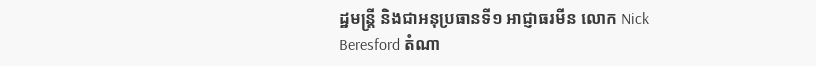ដ្ឋមន្ត្រី និងជាអនុប្រធានទី១ អាជ្ញាធរមីន លោក Nick Beresford តំណា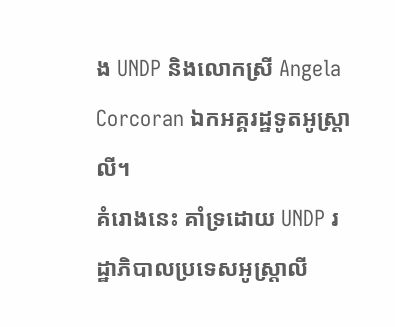ង UNDP និងលោកស្រី Angela Corcoran ឯកអគ្គរដ្ឋទូតអូស្ត្រាលី។
គំរោងនេះ គាំទ្រដោយ UNDP រដ្ឋាភិបាលប្រទេសអូស្ត្រាលី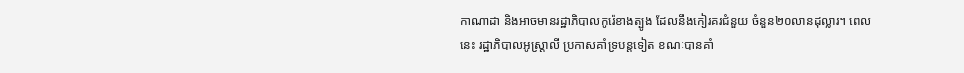កាណាដា និងអាចមានរដ្ឋាភិបាលកូរ៉េខាងត្បូង ដែលនឹងកៀរគរជំនួយ ចំនួន២០លានដុល្លារ។ ពេលនេះ រដ្ឋាភិបាលអូស្ត្រាលី ប្រកាសគាំទ្របន្តទៀត ខណៈបានគាំ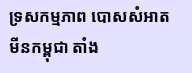ទ្រសកម្មភាព បោសសំអាតមីនកម្ពុជា តាំង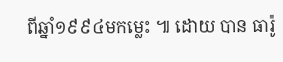ពីឆ្នាំ១៩៩៤មកម្លេះ ៕ ដោយ បាន ធារ៉ូ